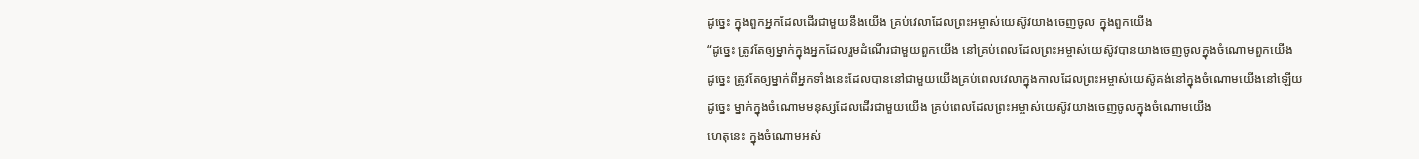ដូច្នេះ ក្នុងពួកអ្នកដែលដើរជាមួយនឹងយើង គ្រប់វេលាដែលព្រះអម្ចាស់យេស៊ូវយាងចេញចូល ក្នុងពួកយើង
“ដូច្នេះ ត្រូវតែឲ្យម្នាក់ក្នុងអ្នកដែលរួមដំណើរជាមួយពួកយើង នៅគ្រប់ពេលដែលព្រះអម្ចាស់យេស៊ូវបានយាងចេញចូលក្នុងចំណោមពួកយើង
ដូច្នេះ ត្រូវតែឲ្យម្នាក់ពីអ្នកទាំងនេះដែលបាននៅជាមួយយើងគ្រប់ពេលវេលាក្នុងកាលដែលព្រះអម្ចាស់យេស៊ូគង់នៅក្នុងចំណោមយើងនៅឡើយ
ដូច្នេះ ម្នាក់ក្នុងចំណោមមនុស្សដែលដើរជាមួយយើង គ្រប់ពេលដែលព្រះអម្ចាស់យេស៊ូវយាងចេញចូលក្នុងចំណោមយើង
ហេតុនេះ ក្នុងចំណោមអស់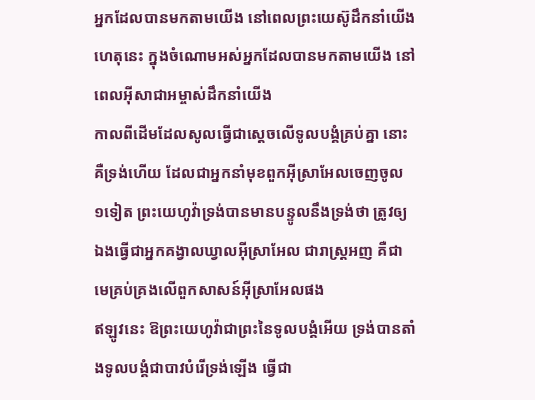អ្នកដែលបានមកតាមយើង នៅពេលព្រះយេស៊ូដឹកនាំយើង
ហេតុនេះ ក្នុងចំណោមអស់អ្នកដែលបានមកតាមយើង នៅពេលអ៊ីសាជាអម្ចាស់ដឹកនាំយើង
កាលពីដើមដែលសូលធ្វើជាស្តេចលើទូលបង្គំគ្រប់គ្នា នោះគឺទ្រង់ហើយ ដែលជាអ្នកនាំមុខពួកអ៊ីស្រាអែលចេញចូល ១ទៀត ព្រះយេហូវ៉ាទ្រង់បានមានបន្ទូលនឹងទ្រង់ថា ត្រូវឲ្យឯងធ្វើជាអ្នកគង្វាលឃ្វាលអ៊ីស្រាអែល ជារាស្ត្រអញ គឺជាមេគ្រប់គ្រងលើពួកសាសន៍អ៊ីស្រាអែលផង
ឥឡូវនេះ ឱព្រះយេហូវ៉ាជាព្រះនៃទូលបង្គំអើយ ទ្រង់បានតាំងទូលបង្គំជាបាវបំរើទ្រង់ឡើង ធ្វើជា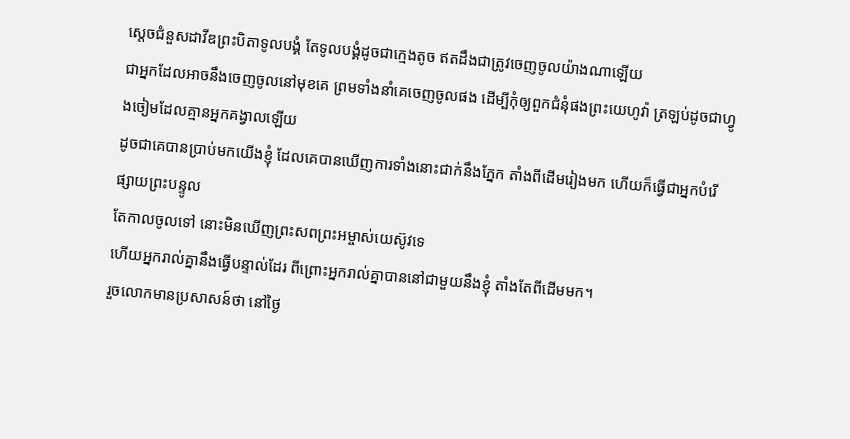ស្តេចជំនួសដាវីឌព្រះបិតាទូលបង្គំ តែទូលបង្គំដូចជាក្មេងតូច ឥតដឹងជាត្រូវចេញចូលយ៉ាងណាឡើយ
ជាអ្នកដែលអាចនឹងចេញចូលនៅមុខគេ ព្រមទាំងនាំគេចេញចូលផង ដើម្បីកុំឲ្យពួកជំនុំផងព្រះយេហូវ៉ា ត្រឡប់ដូចជាហ្វូងចៀមដែលគ្មានអ្នកគង្វាលឡើយ
ដូចជាគេបានប្រាប់មកយើងខ្ញុំ ដែលគេបានឃើញការទាំងនោះជាក់នឹងភ្នែក តាំងពីដើមរៀងមក ហើយក៏ធ្វើជាអ្នកបំរើផ្សាយព្រះបន្ទូល
តែកាលចូលទៅ នោះមិនឃើញព្រះសពព្រះអម្ចាស់យេស៊ូវទេ
ហើយអ្នករាល់គ្នានឹងធ្វើបន្ទាល់ដែរ ពីព្រោះអ្នករាល់គ្នាបាននៅជាមួយនឹងខ្ញុំ តាំងតែពីដើមមក។
រួចលោកមានប្រសាសន៍ថា នៅថ្ងៃ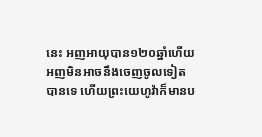នេះ អញអាយុបាន១២០ឆ្នាំហើយ អញមិនអាចនឹងចេញចូលទៀតបានទេ ហើយព្រះយេហូវ៉ាក៏មានប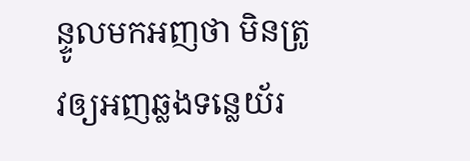ន្ទូលមកអញថា មិនត្រូវឲ្យអញឆ្លងទន្លេយ័រ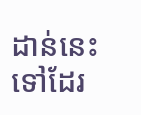ដាន់នេះទៅដែរ